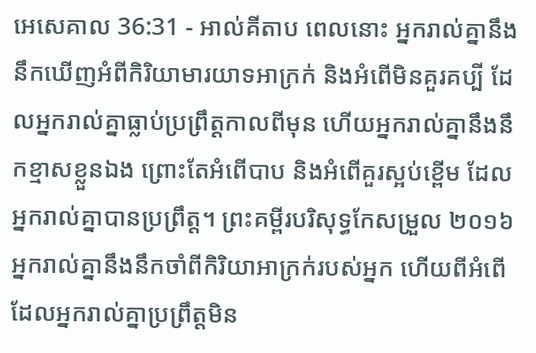អេសេគាល 36:31 - អាល់គីតាប ពេលនោះ អ្នករាល់គ្នានឹងនឹកឃើញអំពីកិរិយាមារយាទអាក្រក់ និងអំពើមិនគួរគប្បី ដែលអ្នករាល់គ្នាធ្លាប់ប្រព្រឹត្តកាលពីមុន ហើយអ្នករាល់គ្នានឹងនឹកខ្មាសខ្លួនឯង ព្រោះតែអំពើបាប និងអំពើគួរស្អប់ខ្ពើម ដែលអ្នករាល់គ្នាបានប្រព្រឹត្ត។ ព្រះគម្ពីរបរិសុទ្ធកែសម្រួល ២០១៦ អ្នករាល់គ្នានឹងនឹកចាំពីកិរិយាអាក្រក់របស់អ្នក ហើយពីអំពើដែលអ្នករាល់គ្នាប្រព្រឹត្តមិន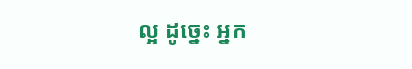ល្អ ដូច្នេះ អ្នក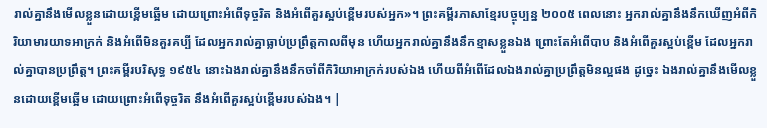រាល់គ្នានឹងមើលខ្លួនដោយខ្ពើមឆ្អើម ដោយព្រោះអំពើទុច្ចរិត និងអំពើគួរស្អប់ខ្ពើមរបស់អ្នក»។ ព្រះគម្ពីរភាសាខ្មែរបច្ចុប្បន្ន ២០០៥ ពេលនោះ អ្នករាល់គ្នានឹងនឹកឃើញអំពីកិរិយាមារយាទអាក្រក់ និងអំពើមិនគួរគប្បី ដែលអ្នករាល់គ្នាធ្លាប់ប្រព្រឹត្តកាលពីមុន ហើយអ្នករាល់គ្នានឹងនឹកខ្មាសខ្លួនឯង ព្រោះតែអំពើបាប និងអំពើគួរស្អប់ខ្ពើម ដែលអ្នករាល់គ្នាបានប្រព្រឹត្ត។ ព្រះគម្ពីរបរិសុទ្ធ ១៩៥៤ នោះឯងរាល់គ្នានឹងនឹកចាំពីកិរិយាអាក្រក់របស់ឯង ហើយពីអំពើដែលឯងរាល់គ្នាប្រព្រឹត្តមិនល្អផង ដូច្នេះ ឯងរាល់គ្នានឹងមើលខ្លួនដោយខ្ពើមឆ្អើម ដោយព្រោះអំពើទុច្ចរិត នឹងអំពើគួរស្អប់ខ្ពើមរបស់ឯង។ |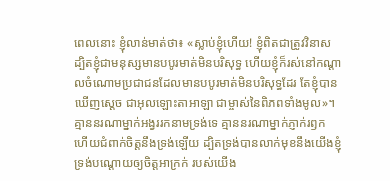ពេលនោះ ខ្ញុំលាន់មាត់ថា៖ «ស្លាប់ខ្ញុំហើយ! ខ្ញុំពិតជាត្រូវវិនាស ដ្បិតខ្ញុំជាមនុស្សមានបបូរមាត់មិនបរិសុទ្ធ ហើយខ្ញុំក៏រស់នៅកណ្ដាលចំណោមប្រជាជនដែលមានបបូរមាត់មិនបរិសុទ្ធដែរ តែខ្ញុំបានឃើញស្តេច ជាអុលឡោះតាអាឡា ជាម្ចាស់នៃពិភពទាំងមូល»។
គ្មាននរណាម្នាក់អង្វររកនាមទ្រង់ទេ គ្មាននរណាម្នាក់ភ្ញាក់រឭក ហើយជំពាក់ចិត្តនឹងទ្រង់ឡើយ ដ្បិតទ្រង់បានលាក់មុខនឹងយើងខ្ញុំ ទ្រង់បណ្ដោយឲ្យចិត្តអាក្រក់ របស់យើង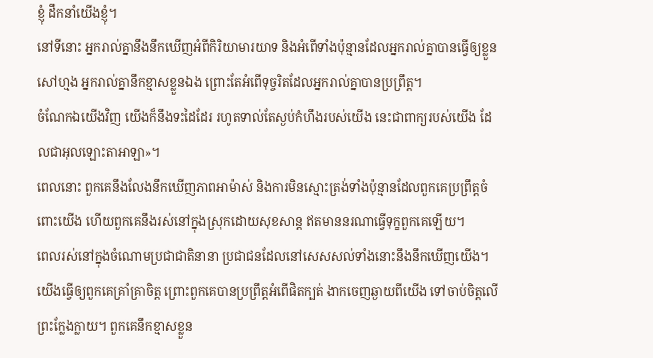ខ្ញុំ ដឹកនាំយើងខ្ញុំ។
នៅទីនោះ អ្នករាល់គ្នានឹងនឹកឃើញអំពីកិរិយាមារយាទ និងអំពើទាំងប៉ុន្មានដែលអ្នករាល់គ្នាបានធ្វើឲ្យខ្លួនសៅហ្មង អ្នករាល់គ្នានឹកខ្មាសខ្លួនឯង ព្រោះតែអំពើទុច្ចរិតដែលអ្នករាល់គ្នាបានប្រព្រឹត្ត។
ចំណែកឯយើងវិញ យើងក៏នឹងទះដៃដែរ រហូតទាល់តែស្ងប់កំហឹងរបស់យើង នេះជាពាក្យរបស់យើង ដែលជាអុលឡោះតាអាឡា»។
ពេលនោះ ពួកគេនឹងលែងនឹកឃើញភាពអាម៉ាស់ និងការមិនស្មោះត្រង់ទាំងប៉ុន្មានដែលពួកគេប្រព្រឹត្តចំពោះយើង ហើយពួកគេនឹងរស់នៅក្នុងស្រុកដោយសុខសាន្ត ឥតមាននរណាធ្វើទុក្ខពួកគេឡើយ។
ពេលរស់នៅក្នុងចំណោមប្រជាជាតិនានា ប្រជាជនដែលនៅសេសសល់ទាំងនោះនឹងនឹកឃើញយើង។ យើងធ្វើឲ្យពួកគេគ្រាំគ្រាចិត្ត ព្រោះពួកគេបានប្រព្រឹត្តអំពើផិតក្បត់ ងាកចេញឆ្ងាយពីយើង ទៅចាប់ចិត្តលើព្រះក្លែងក្លាយ។ ពួកគេនឹកខ្មាសខ្លួន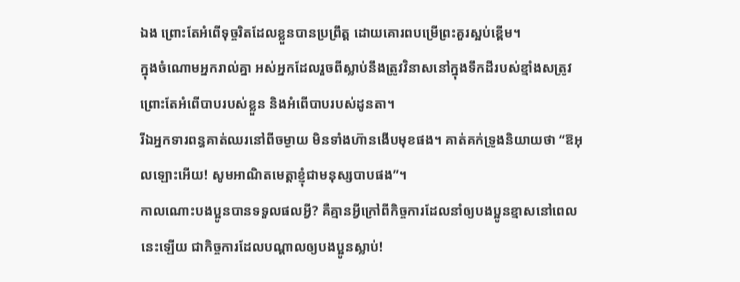ឯង ព្រោះតែអំពើទុច្ចរិតដែលខ្លួនបានប្រព្រឹត្ត ដោយគោរពបម្រើព្រះគួរស្អប់ខ្ពើម។
ក្នុងចំណោមអ្នករាល់គ្នា អស់អ្នកដែលរួចពីស្លាប់នឹងត្រូវវិនាសនៅក្នុងទឹកដីរបស់ខ្មាំងសត្រូវ ព្រោះតែអំពើបាបរបស់ខ្លួន និងអំពើបាបរបស់ដូនតា។
រីឯអ្នកទារពន្ធគាត់ឈរនៅពីចម្ងាយ មិនទាំងហ៊ានងើបមុខផង។ គាត់គក់ទ្រូងនិយាយថា “ឱអុលឡោះអើយ! សូមអាណិតមេត្ដាខ្ញុំជាមនុស្សបាបផង”។
កាលណោះបងប្អូនបានទទួលផលអ្វី? គឺគ្មានអ្វីក្រៅពីកិច្ចការដែលនាំឲ្យបងប្អូនខ្មាសនៅពេលនេះឡើយ ជាកិច្ចការដែលបណ្ដាលឲ្យបងប្អូនស្លាប់!